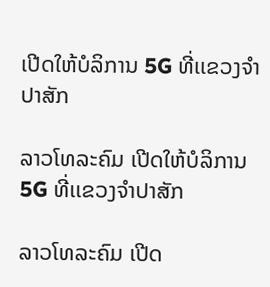ເປີດໃຫ້ບໍລິການ 5G ທີ່ເເຂວງຈໍາປາສັກ

ລາວໂທລະຄົມ ເປີດໃຫ້ບໍລິການ 5G ທີ່ເເຂວງຈໍາປາສັກ

ລາວໂທລະຄົມ ເປີດ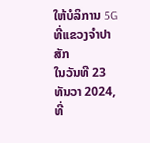ໃຫ້ບໍລິການ 5G ທີ່ເເຂວງຈໍາປາສັກ
ໃນວັນທີ 23 ທັນວາ 2024, ທີ່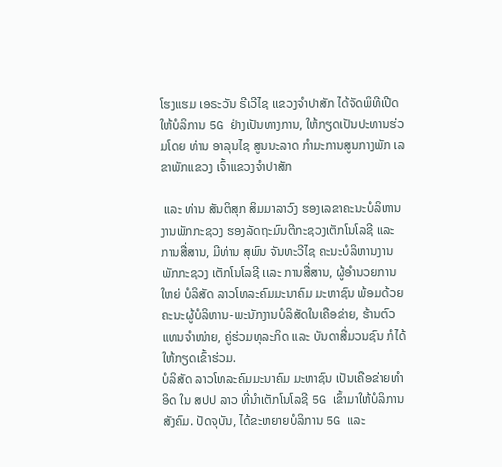ໂຮງແຮມ ເອຣະວັນ ຣີເວີໄຊ ເເຂວງຈຳປາສັກ ໄດ້ຈັດພິທີເປີດໃຫ້ບໍລິການ 5G ຢ່າງເປັນທາງການ, ໃຫ້ກຽດເປັນປະທານຮ່ວມໂດຍ ທ່ານ ອາລຸນໄຊ ສູນນະລາດ ກຳມະການສູນກາງພັກ ເລຂາພັກແຂວງ ເຈົ້າແຂວງຈໍາປາສັກ

 ແລະ ທ່ານ ສັນຕິສຸກ ສິມມາລາວົງ ຮອງເລຂາຄະນະບໍລິຫານງານພັກກະຊວງ ຮອງລັດຖະມົນຕີກະຊວງເຕັກໂນໂລຊີ ແລະ ການສື່ສານ, ມີທ່ານ ສຸພົນ ຈັນທະວີໄຊ ຄະນະບໍລິຫານງານພັກກະຊວງ ເຕັກໂນໂລຊີ ເເລະ ການສື່ສານ, ຜູ້ອຳນວຍການໃຫຍ່ ບໍລິສັດ ລາວໂທລະຄົມມະນາຄົມ ມະຫາຊົນ ພ້ອມດ້ວຍຄະນະຜູ້ບໍລິຫານ-ພະນັກງານບໍລິສັດໃນເຄືອຂ່າຍ, ຮ້ານຕົວແທນຈໍາໜ່າຍ, ຄູ່ຮ່ວມທຸລະກິດ ແລະ ບັນດາສື່ມວນຊົນ ກໍໄດ້ໃຫ້ກຽດເຂົ້າຮ່ວມ.
ບໍລິສັດ ລາວໂທລະຄົມມະນາຄົມ ມະຫາຊົນ ເປັນເຄືອຂ່າຍທຳອິດ ໃນ ສປປ ລາວ ທີ່ນໍາເຕັກໂນໂລຊີ 5G ເຂົ້າມາໃຫ້ບໍລິການສັງຄົມ. ປັດຈຸບັນ, ໄດ້ຂະຫຍາຍບໍລິການ 5G ແລະ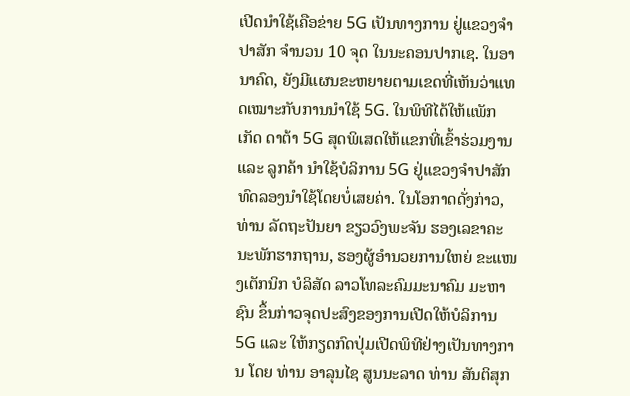ເປີດນໍາໃຊ້ເຄືອຂ່າຍ 5G ເປັນທາງການ ຢູ່ແຂວງຈໍາປາສັກ ຈຳນວນ 10 ຈຸດ ໃນນະຄອນປາກເຊ. ໃນອານາຄົດ, ຍັງມີແຜນຂະຫຍາຍຕາມເຂດທີ່ເຫັນວ່າແທດເໝາະກັບການນຳໃຊ້ 5G. ໃນພິທີໄດ້ໃຫ້ແພັກເກັດ ດາຕ້າ 5G ສຸດພິເສດໃຫ້ແຂກທີ່ເຂົ້າຮ່ວມງານ ແລະ ລູກຄ້າ ນໍາໃຊ້ບໍລິການ 5G ຢູ່ແຂວງຈໍາປາສັກ ທົດລອງນໍາໃຊ້ໂດຍບໍ່ເສຍຄ່າ. ໃນໂອກາດດັ່ງກ່າວ, ທ່ານ ລັດຖະປັນຍາ ຂຽວວົງພະຈັນ ຮອງເລຂາຄະນະພັກຮາກຖານ, ຮອງຜູ້ອຳນວຍການໃຫຍ່ ຂະແໜງເຕັກນິກ ບໍລິສັດ ລາວໂທລະຄົມມະນາຄົມ ມະຫາຊົນ ຂຶ້ນກ່າວຈຸດປະສົງຂອງການເປີດໃຫ້ບໍລິການ 5G ແລະ ໃຫ້ກຽດກົດປຸ່ມເປີດພິທີຢ່າງເປັນທາງການ ໂດຍ ທ່ານ ອາລຸນໄຊ ສູນນະລາດ ທ່ານ ສັນຕິສຸກ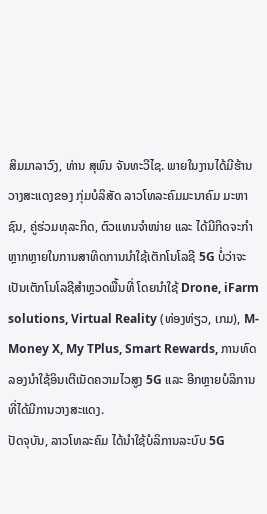ສິມມາລາວົງ, ທ່ານ ສຸພົນ ຈັນທະວີໄຊ. ພາຍໃນງານໄດ້ມີຮ້ານວາງສະແດງຂອງ ກຸ່ມບໍລິສັດ ລາວໂທລະຄົມມະນາຄົມ ມະຫາຊົນ, ຄູ່ຮ່ວມທຸລະກິດ, ຕົວແທນຈໍາໜ່າຍ ແລະ ໄດ້ມີກິດຈະກໍາຫຼາກຫຼາຍໃນການສາທິດການນໍາໃຊ້ເຕັກໂນໂລຊີ 5G ບໍ່ວ່າຈະເປັນເຕັກໂນໂລຊີສໍາຫຼວດພື້ນທີ່ ໂດຍນໍາໃຊ້ Drone, iFarm solutions, Virtual Reality (ທ່ອງທ່ຽວ, ເກມ), M-Money X, My TPlus, Smart Rewards, ການທົດລອງນໍາໃຊ້ອິນເຕີເນັດຄວາມໄວສູງ 5G ແລະ ອີກຫຼາຍບໍລິການ ທີ່ໄດ້ມີການວາງສະແດງ.
ປັດຈຸບັນ, ລາວໂທລະຄົມ ໄດ້ນໍາໃຊ້ບໍລິການລະບົບ 5G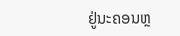ຢູ່ນະຄອນຫຼ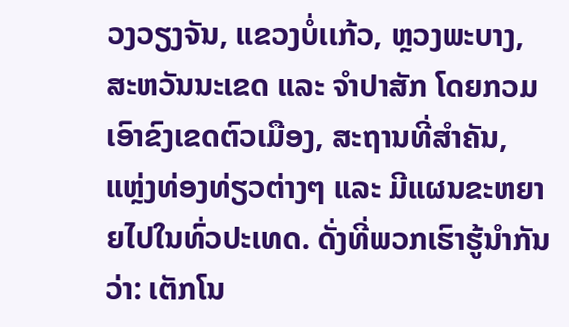ວງວຽງຈັນ, ແຂວງບໍ່ເເກ້ວ, ຫຼວງພະບາງ, ສະຫວັນນະເຂດ ແລະ ຈໍາປາສັກ ໂດຍກວມເອົາຂົງເຂດຕົວເມືອງ, ສະຖານທີ່ສໍາຄັນ, ແຫຼ່ງທ່ອງທ່ຽວຕ່າງໆ ແລະ ມີແຜນຂະຫຍາຍໄປໃນທົ່ວປະເທດ. ດັ່ງທີ່ພວກເຮົາຮູ້ນຳກັນວ່າ: ເຕັກໂນ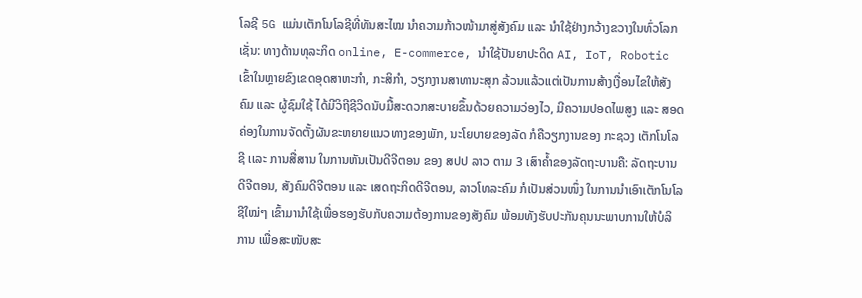ໂລຊີ 5G ແມ່ນເຕັກໂນໂລຊີທີ່ທັນສະໄໝ ນໍາຄວາມກ້າວໜ້າມາສູ່ສັງຄົມ ແລະ ນຳໃຊ້ຢ່າງກວ້າງຂວາງໃນທົ່ວໂລກເຊັ່ນ: ທາງດ້ານທຸລະກິດ online, E-commerce, ນໍາໃຊ້ປັນຍາປະດິດ AI, IoT, Robotic ເຂົ້າໃນຫຼາຍຂົງເຂດອຸດສາຫະກໍາ, ກະສິກໍາ, ວຽກງານສາທານະສຸກ ລ້ວນແລ້ວແຕ່ເປັນການສ້າງເງື່ອນໄຂໃຫ້ສັງຄົມ ແລະ ຜູ້ຊົມໃຊ້ ໄດ້ມີວິຖີຊີວິດນັບມື້ສະດວກສະບາຍຂຶ້ນດ້ວຍຄວາມວ່ອງໄວ, ມີຄວາມປອດໄພສູງ ແລະ ສອດຄ່ອງໃນການຈັດຕັ້ງຜັນຂະຫຍາຍແນວທາງຂອງພັກ, ນະໂຍບາຍຂອງລັດ ກໍຄືວຽກງານຂອງ ກະຊວງ ເຕັກໂນໂລຊີ ເເລະ ການສື່ສານ ໃນການຫັນເປັນດີຈີຕອນ ຂອງ ສປປ ລາວ ຕາມ 3 ເສົາຄໍ້າຂອງລັດຖະບານຄື: ລັດຖະບານດີຈີຕອນ, ສັງຄົມດີຈີຕອນ ແລະ ເສດຖະກິດດີຈີຕອນ, ລາວໂທລະຄົມ ກໍເປັນສ່ວນໜຶ່ງ ໃນການນຳເອົາເຕັກໂນໂລຊີໃໝ່ໆ ເຂົ້າມານຳໃຊ້ເພື່ອຮອງຮັບກັບຄວາມຕ້ອງການຂອງສັງຄົມ ພ້ອມທັງຮັບປະກັນຄຸນນະພາບການໃຫ້ບໍລິການ ເພື່ອສະໜັບສະ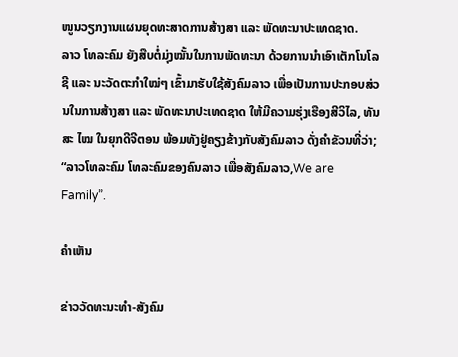ໜູນວຽກງານແຜນຍຸດທະສາດການສ້າງສາ ແລະ ພັດທະນາປະເທດຊາດ.
ລາວ ໂທລະຄົມ ຍັງສືບຕໍ່ມຸ່ງໝັ້ນໃນການພັດທະນາ ດ້ວຍການນໍາເອົາເຕັກໂນໂລຊີ ແລະ ນະວັດຕະກໍາໃໝ່ໆ ເຂົ້າມາຮັບໃຊ້ສັງຄົມລາວ ເພື່ອເປັນການປະກອບສ່ວນໃນການສ້າງສາ ແລະ ພັດທະນາປະເທດຊາດ ໃຫ້ມີຄວາມຮຸ່ງເຮືອງສີວິໄລ, ທັນສະ ໄໝ ໃນຍຸກດີຈີຕອນ ພ້ອມທັງຢູ່ຄຽງຂ້າງກັບສັງຄົມລາວ ດັ່ງຄໍາຂັວນທີ່ວ່າ; “ລາວໂທລະຄົມ ໂທລະຄົມຂອງຄົນລາວ ເພື່ອສັງຄົມລາວ,We are Family”.

ຄໍາເຫັນ

ຂ່າວວັດທະນະທຳ-ສັງຄົມ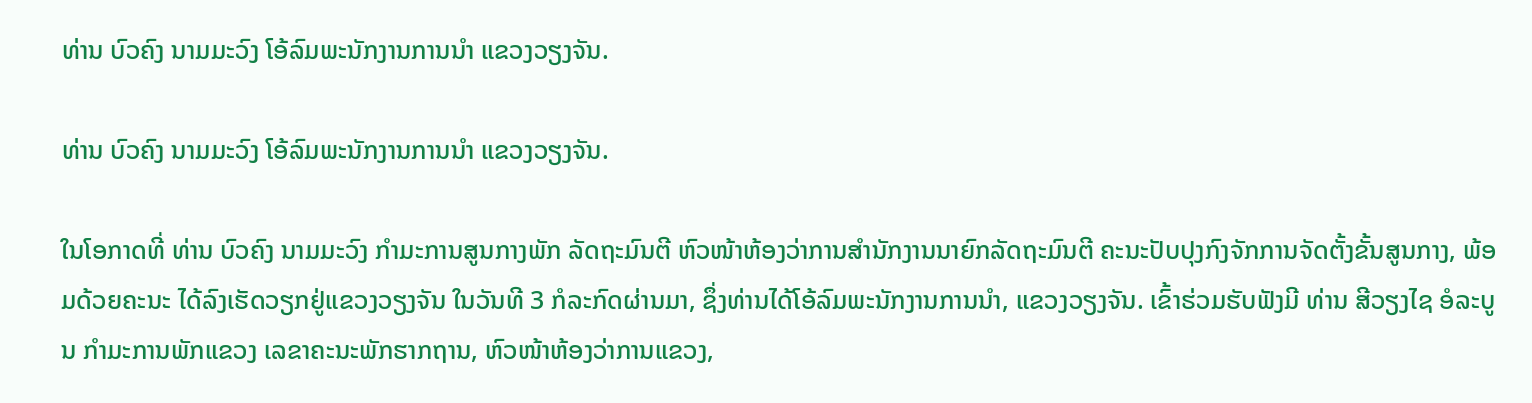ທ່ານ ບົວຄົງ ນາມມະວົງ ໂອ້ລົມພະນັກງານການນຳ ແຂວງວຽງຈັນ.

ທ່ານ ບົວຄົງ ນາມມະວົງ ໂອ້ລົມພະນັກງານການນຳ ແຂວງວຽງຈັນ.

ໃນໂອກາດທີ່ ທ່ານ ບົວຄົງ ນາມມະວົງ ກຳມະການສູນກາງພັກ ລັດຖະມົນຕີ ຫົວໜ້າຫ້ອງວ່າການສຳນັກງານນາຍົກລັດຖະມົນຕີ ຄະນະປັບປຸງກົງຈັກການຈັດຕັ້ງຂັ້ນສູນກາງ, ພ້ອມດ້ວຍຄະນະ ໄດ້ລົງເຮັດວຽກຢູ່ແຂວງວຽງຈັນ ໃນວັນທີ 3 ກໍລະກົດຜ່ານມາ, ຊຶ່ງທ່ານໄດ້ໂອ້ລົມພະນັກງານການນຳ, ແຂວງວຽງຈັນ. ເຂົ້າຮ່ວມຮັບຟັງມີ ທ່ານ ສີວຽງໄຊ ອໍລະບູນ ກຳມະການພັກແຂວງ ເລຂາຄະນະພັກຮາກຖານ, ຫົວໜ້າຫ້ອງວ່າການແຂວງ,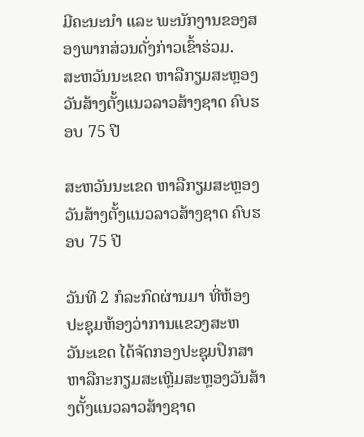ມີຄະນະນຳ ແລະ ພະນັກງານຂອງສອງພາກສ່ວນດັ່ງກ່າວເຂົ້າຮ່ວມ.
ສະຫວັນນະເຂດ ຫາລືກຽມສະຫຼອງວັນສ້າງຕັ້ງແນວລາວສ້າງຊາດ ຄົບຮອບ 75 ປີ

ສະຫວັນນະເຂດ ຫາລືກຽມສະຫຼອງວັນສ້າງຕັ້ງແນວລາວສ້າງຊາດ ຄົບຮອບ 75 ປີ

ວັນທີ 2 ກໍລະກົດຜ່ານມາ ທີ່ຫ້ອງປະຊຸມຫ້ອງວ່າການແຂວງສະຫວັນະເຂດ ໄດ້ຈັດກອງປະຊຸມປຶກສາຫາລືກະກຽມສະເຫຼີມສະຫຼອງວັນສ້າງຕັ້ງແນວລາວສ້າງຊາດ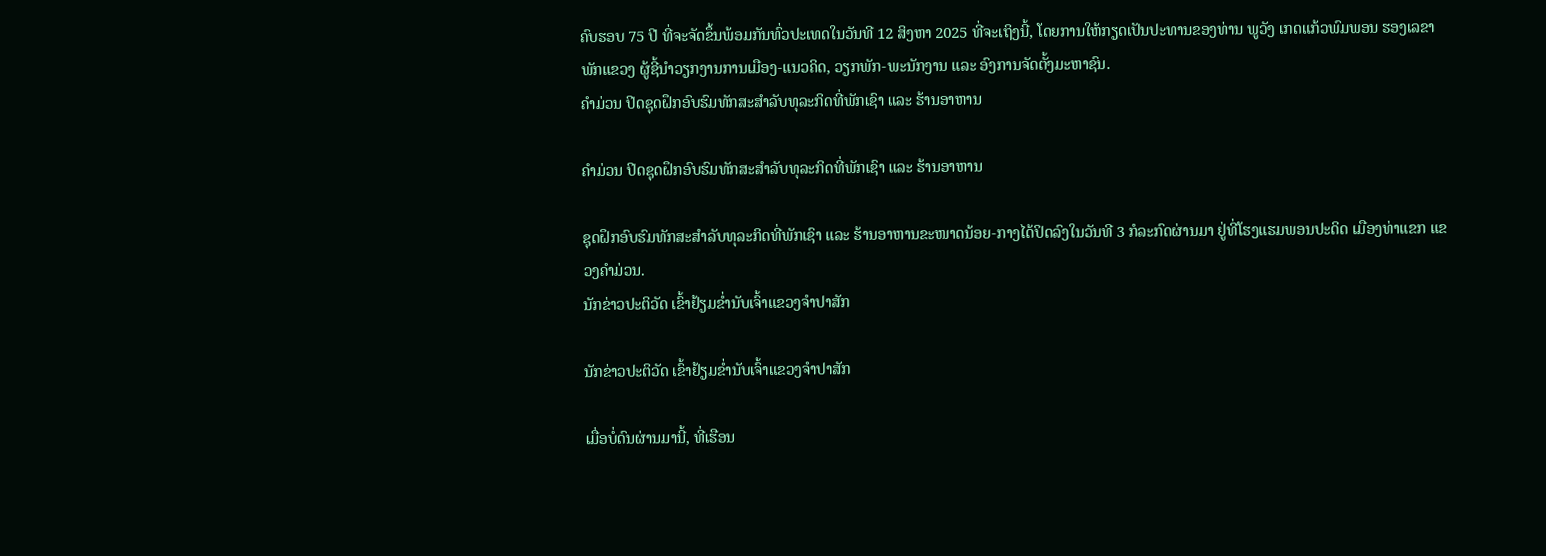ຄົບຮອບ 75 ປີ ທີ່ຈະຈັດຂຶ້ນພ້ອມກັນທົ່ວປະເທດໃນວັນທີ 12 ສິງຫາ 2025 ທີ່ຈະເຖິງນີ້, ໂດຍການໃຫ້ກຽດເປັນປະທານຂອງທ່ານ ພູວັງ ເກດແກ້ວພົມພອນ ຮອງເລຂາພັກແຂວງ ຜູ້ຊີ້ນຳວຽກງານການເມືອງ-ແນວຄິດ, ວຽກພັກ-ພະນັກງານ ແລະ ອົງການຈັດຕັ້ງມະຫາຊົນ.
ຄໍາມ່ວນ ປິດຊຸດຝຶກອົບຮົມທັກສະສໍາລັບທຸລະກິດທີ່ພັກເຊົາ ແລະ ຮ້ານອາຫານ

ຄໍາມ່ວນ ປິດຊຸດຝຶກອົບຮົມທັກສະສໍາລັບທຸລະກິດທີ່ພັກເຊົາ ແລະ ຮ້ານອາຫານ

ຊຸດຝຶກອົບຮົມທັກສະສໍາລັບທຸລະກິດທີ່ພັກເຊົາ ແລະ ຮ້ານອາຫານຂະໜາດນ້ອຍ-ກາງໄດ້ປິດລົງໃນວັນທີ 3 ກໍລະກົດຜ່ານມາ ຢູ່ທີ່ໂຮງແຮມພອນປະດິດ ເມືອງທ່າແຂກ ແຂວງຄໍາມ່ວນ.
ນັກຂ່າວປະຕິວັດ ເຂົ້າຢ້ຽມຂໍ່ານັບເຈົ້າແຂວງຈຳປາສັກ

ນັກຂ່າວປະຕິວັດ ເຂົ້າຢ້ຽມຂໍ່ານັບເຈົ້າແຂວງຈຳປາສັກ

ເມື່ອບໍ່ດົນຜ່ານມານີ້, ທີ່ເຮືອນ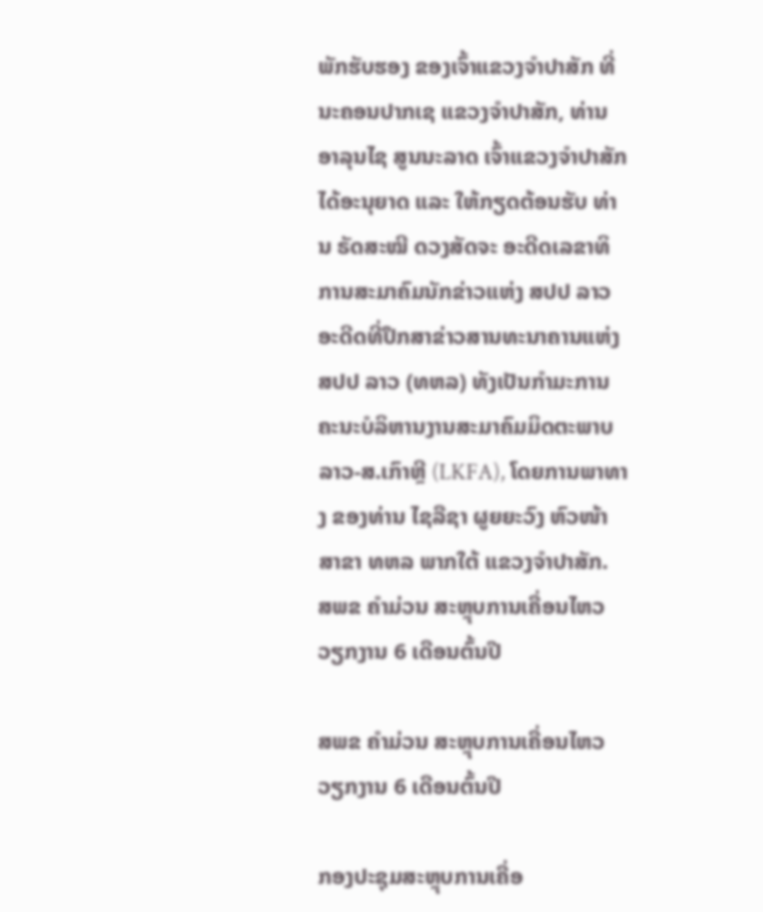ພັກຮັບຮອງ ຂອງເຈົ້າແຂວງຈໍາປາສັກ ທີ່ນະຄອນປາກເຊ ແຂວງຈໍາປາສັກ, ທ່ານ ອາລຸນໄຊ ສູນນະລາດ ເຈົ້າແຂວງຈໍາປາສັກ ໄດ້ອະນຸຍາດ ແລະ ໃຫ້ກຽດຕ້ອນຮັບ ທ່ານ ຣັດສະໝີ ດວງສັດຈະ ອະດີດເລຂາທິການສະມາຄົມນັກຂ່າວແຫ່ງ ສປປ ລາວ ອະດີດທີ່ປຶກສາຂ່າວສານທະນາຄານແຫ່ງ ສປປ ລາວ (ທຫລ) ທັງເປັນກໍາມະການຄະນະບໍລິຫານງານສະມາຄົມມິດຕະພາບ ລາວ-ສ.ເກົາຫຼີ (LKFA), ໂດຍການພາທາງ ຂອງທ່ານ ໄຊລືຊາ ຜູຍຍະວົງ ຫົວໜ້າສາຂາ ທຫລ ພາກໃຕ້ ແຂວງຈໍາປາສັກ.
ສພຂ ຄໍາມ່ວນ ສະຫຼຸບການເຄື່ອນໄຫວວຽກງານ 6 ເດືອນຕົ້ນປີ

ສພຂ ຄໍາມ່ວນ ສະຫຼຸບການເຄື່ອນໄຫວວຽກງານ 6 ເດືອນຕົ້ນປີ

ກອງປະຊຸມສະຫຼຸບການເຄື່ອ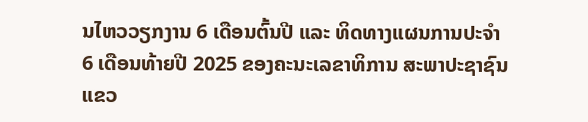ນໄຫວວຽກງານ 6 ເດືອນຕົ້ນປີ ແລະ ທິດທາງແຜນການປະຈໍາ 6 ເດືອນທ້າຍປີ 2025 ຂອງຄະນະເລຂາທິການ ສະພາປະຊາຊົນແຂວ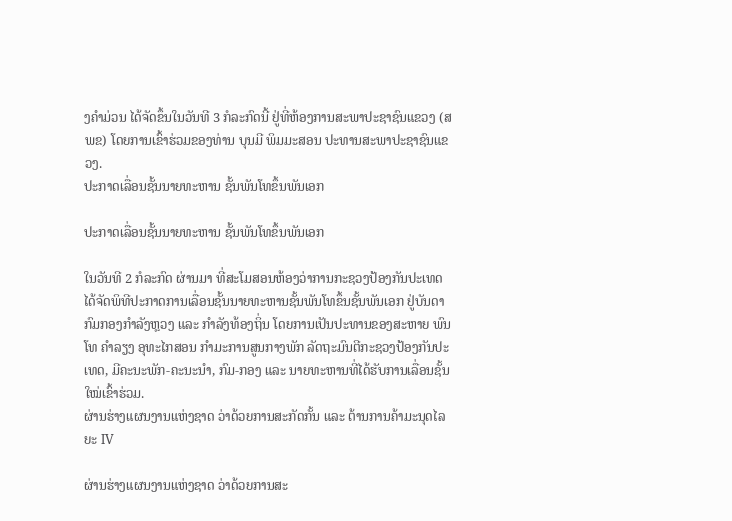ງຄໍາມ່ວນ ໄດ້ຈັດຂຶ້ນໃນວັນທີ 3 ກໍລະກົດນີ້ ຢູ່ທີ່ຫ້ອງການສະພາປະຊາຊົນແຂວງ (ສພຂ) ໂດຍການເຂົ້າຮ່ວມຂອງທ່ານ ບຸນມີ ພິມມະສອນ ປະທານສະພາປະຊາຊົນແຂວງ.
ປະກາດເລື່ອນຊັ້ນນາຍທະຫານ ຊັ້ນພັນໂທຂຶ້ນພັນເອກ

ປະກາດເລື່ອນຊັ້ນນາຍທະຫານ ຊັ້ນພັນໂທຂຶ້ນພັນເອກ

ໃນວັນທີ 2 ກໍລະກົດ ຜ່ານມາ ທີ່ສະໂມສອນຫ້ອງວ່າການກະຊວງປ້ອງກັນປະເທດ ໄດ້ຈັດພິທີປະກາດການເລື່ອນຊັ້ນນາຍທະຫານຊັ້ນພັນໂທຂຶ້ນຊັ້ນພັນເອກ ຢູ່ບັນດາກົມກອງກໍາລັງຫຼວງ ແລະ ກໍາລັງທ້ອງຖິ່ນ ໂດຍການເປັນປະທານຂອງສະຫາຍ ພົນໂທ ຄໍາລຽງ ອຸທະໄກສອນ ກຳມະການສູນກາງພັກ ລັດຖະມົນຕີກະຊວງປ້ອງກັນປະເທດ, ມີຄະນະພັກ-ຄະນະນໍາ, ກົມ-ກອງ ແລະ ນາຍທະຫານທີ່ໄດ້ຮັບການເລື່ອນຊັ້ນໃໝ່ເຂົ້າຮ່ວມ.
ຜ່ານຮ່າງແຜນງານແຫ່ງຊາດ ວ່າດ້ວຍການສະກັດກັ້ນ ແລະ ຕ້ານການຄ້າມະນຸດໄລຍະ IV

ຜ່ານຮ່າງແຜນງານແຫ່ງຊາດ ວ່າດ້ວຍການສະ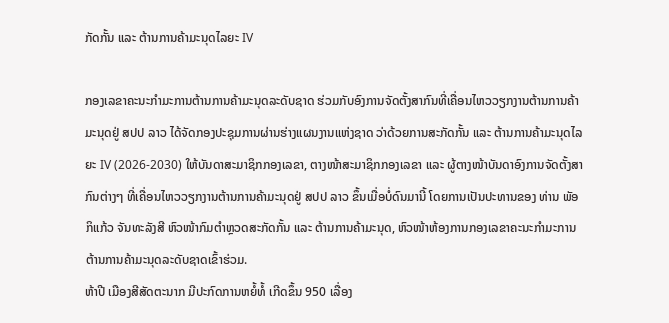ກັດກັ້ນ ແລະ ຕ້ານການຄ້າມະນຸດໄລຍະ IV

ກອງເລຂາຄະນະກໍາມະການຕ້ານການຄ້າມະນຸດລະດັບຊາດ ຮ່ວມກັບອົງການຈັດຕັ້ງສາກົນທີ່ເຄື່ອນໄຫວວຽກງານຕ້ານການຄ້າມະນຸດຢູ່ ສປປ ລາວ ໄດ້ຈັດກອງປະຊຸມການຜ່ານຮ່າງແຜນງານແຫ່ງຊາດ ວ່າດ້ວຍການສະກັດກັ້ນ ແລະ ຕ້ານການຄ້າມະນຸດໄລຍະ IV (2026-2030) ໃຫ້ບັນດາສະມາຊິກກອງເລຂາ, ຕາງໜ້າສະມາຊິກກອງເລຂາ ແລະ ຜູ້ຕາງໜ້າບັນດາອົງການຈັດຕັ້ງສາກົນຕ່າງໆ ທີ່ເຄື່ອນໄຫວວຽກງານຕ້ານການຄ້າມະນຸດຢູ່ ສປປ ລາວ ຂຶ້ນເມື່ອບໍ່ດົນມານີ້ ໂດຍການເປັນປະທານຂອງ ທ່ານ ພັອ ກິແກ້ວ ຈັນທະລັງສີ ຫົວໜ້າກົມຕຳຫຼວດສະກັດກັ້ນ ແລະ ຕ້ານການຄ້າມະນຸດ, ຫົວໜ້າຫ້ອງການກອງເລຂາຄະນະກໍາມະການຕ້ານການຄ້າມະນຸດລະດັບຊາດເຂົ້າຮ່ວມ.
ຫ້າປີ ເມືອງສີສັດຕະນາກ ມີປະກົດການຫຍໍ້ທໍ້ ເກີດຂຶ້ນ 950 ເລື່ອງ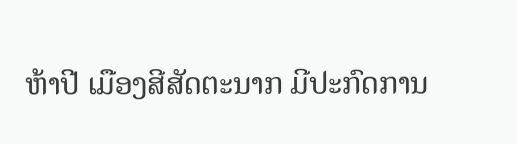ຫ້າປີ ເມືອງສີສັດຕະນາກ ມີປະກົດການ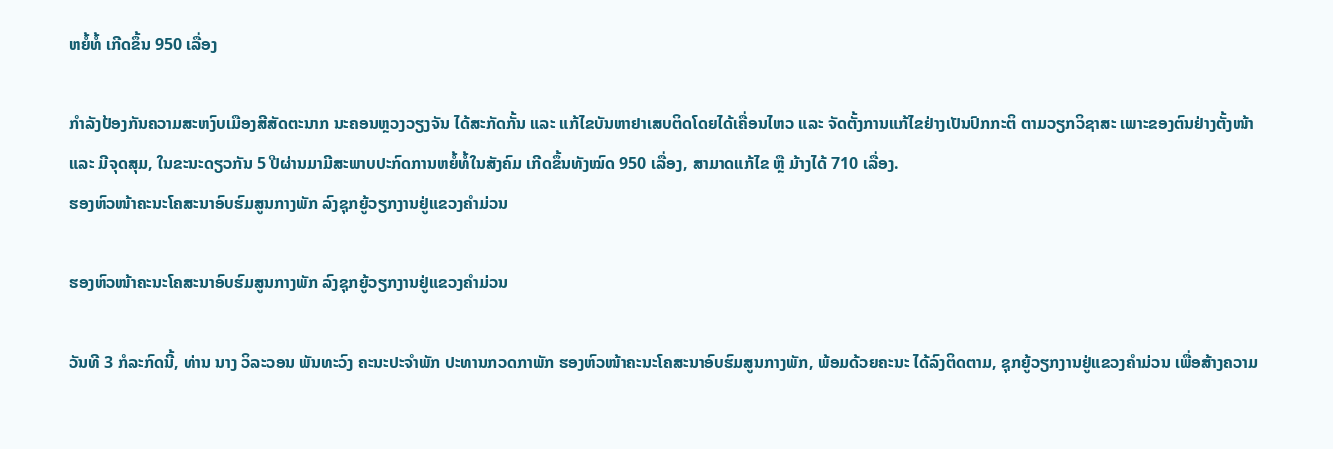ຫຍໍ້ທໍ້ ເກີດຂຶ້ນ 950 ເລື່ອງ

ກຳລັງປ້ອງກັນຄວາມສະຫງົບເມືອງສີສັດຕະນາກ ນະຄອນຫຼວງວຽງຈັນ ໄດ້ສະກັດກັ້ນ ແລະ ແກ້ໄຂບັນຫາຢາເສບຕິດໂດຍໄດ້ເຄື່ອນໄຫວ ແລະ ຈັດຕັ້ງການແກ້ໄຂຢ່າງເປັນປົກກະຕິ ຕາມວຽກວິຊາສະ ເພາະຂອງຕົນຢ່າງຕັ້ງໜ້າ ແລະ ມີຈຸດສຸມ, ໃນຂະນະດຽວກັນ 5 ປີຜ່ານມາມີສະພາບປະກົດການຫຍໍ້ທໍ້ໃນສັງຄົມ ເກີດຂຶ້ນທັງໝົດ 950 ເລື່ອງ, ສາມາດແກ້ໄຂ ຫຼື ມ້າງໄດ້ 710 ເລື່ອງ.
ຮອງຫົວໜ້າຄະນະໂຄສະນາອົບຮົມສູນກາງພັກ ລົງຊຸກຍູ້ວຽກງານຢູ່ແຂວງຄຳມ່ວນ

ຮອງຫົວໜ້າຄະນະໂຄສະນາອົບຮົມສູນກາງພັກ ລົງຊຸກຍູ້ວຽກງານຢູ່ແຂວງຄຳມ່ວນ

ວັນທີ 3 ກໍລະກົດນີ້, ທ່ານ ນາງ ວິລະວອນ ພັນທະວົງ ຄະນະປະຈຳພັກ ປະທານກວດກາພັກ ຮອງຫົວໜ້າຄະນະໂຄສະນາອົບຮົມສູນກາງພັກ, ພ້ອມດ້ວຍຄະນະ ໄດ້ລົງຕິດຕາມ, ຊຸກຍູ້ວຽກງານຢູ່ແຂວງຄໍາມ່ວນ ເພື່ອສ້າງຄວາມ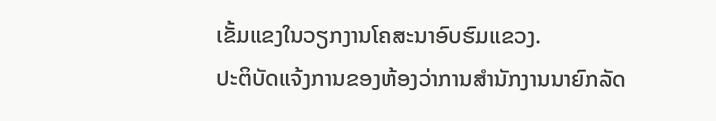ເຂັ້ມແຂງໃນວຽກງານໂຄສະນາອົບຮົມແຂວງ.
ປະຕິບັດແຈ້ງການຂອງຫ້ອງວ່າການສໍານັກງານນາຍົກລັດ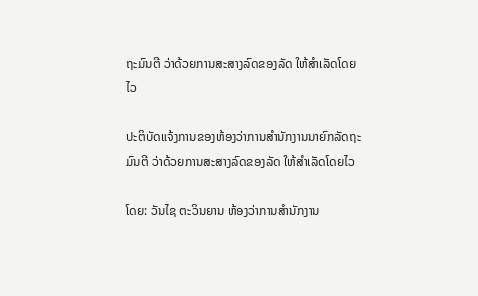ຖະມົນຕີ ວ່າດ້ວຍການສະສາງລົດຂອງລັດ ໃຫ້ສໍາເລັດໂດຍໄວ

ປະຕິບັດແຈ້ງການຂອງຫ້ອງວ່າການສໍານັກງານນາຍົກລັດຖະມົນຕີ ວ່າດ້ວຍການສະສາງລົດຂອງລັດ ໃຫ້ສໍາເລັດໂດຍໄວ

ໂດຍ: ວັນໄຊ ຕະວິນຍານ ຫ້ອງວ່າການສໍານັກງານ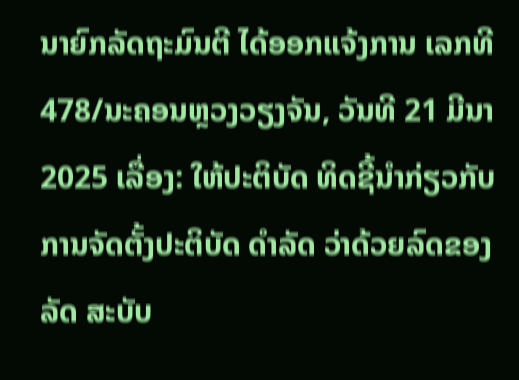ນາຍົກລັດຖະມົນຕີ ໄດ້ອອກແຈ້ງການ ເລກທີ 478/ນະຄອນຫຼວງວຽງຈັນ, ວັນທີ 21 ມີນາ 2025 ເລື່ອງ: ໃຫ້ປະຕິບັດ ທິດຊີ້ນໍາກ່ຽວກັບການຈັດຕັ້ງປະຕິບັດ ດໍາລັດ ວ່າດ້ວຍລົດຂອງລັດ ສະບັບ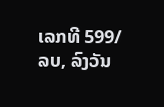ເລກທີ 599/ລບ, ລົງວັນ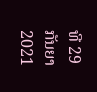ທີ 29 ກັນຍາ 2021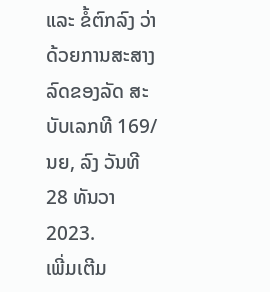ແລະ ຂໍ້ຕົກລົງ ວ່າດ້ວຍການສະສາງລົດຂອງລັດ ສະບັບເລກທີ 169/ນຍ, ລົງ ວັນທີ 28 ທັນວາ 2023.
ເພີ່ມເຕີມ